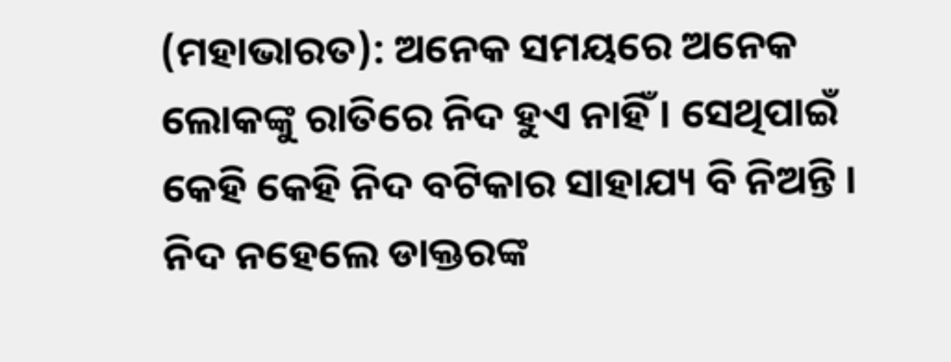(ମହାଭାରତ): ଅନେକ ସମୟରେ ଅନେକ ଲୋକଙ୍କୁ ରାତିରେ ନିଦ ହୁଏ ନାହିଁ । ସେଥିପାଇଁ କେହି କେହି ନିଦ ବଟିକାର ସାହାଯ୍ୟ ବି ନିଅନ୍ତି । ନିଦ ନହେଲେ ଡାକ୍ତରଙ୍କ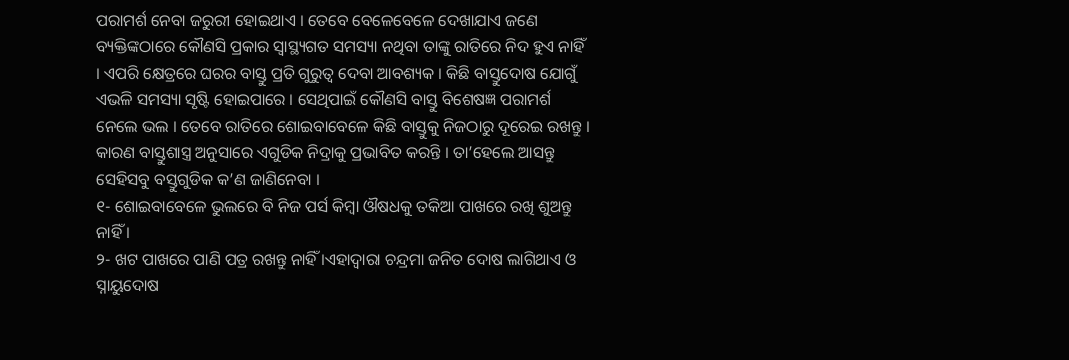ପରାମର୍ଶ ନେବା ଜରୁରୀ ହୋଇଥାଏ । ତେବେ ବେଳେବେଳେ ଦେଖାଯାଏ ଜଣେ ବ୍ୟକ୍ତିଙ୍କଠାରେ କୌଣସି ପ୍ରକାର ସ୍ୱାସ୍ଥ୍ୟଗତ ସମସ୍ୟା ନଥିବା ତାଙ୍କୁ ରାତିରେ ନିଦ ହୁଏ ନାହିଁ । ଏପରି କ୍ଷେତ୍ରରେ ଘରର ବାସ୍ତୁ ପ୍ରତି ଗୁରୁତ୍ୱ ଦେବା ଆବଶ୍ୟକ । କିଛି ବାସ୍ତୁଦୋଷ ଯୋଗୁଁ ଏଭଳି ସମସ୍ୟା ସୃଷ୍ଟି ହୋଇପାରେ । ସେଥିପାଇଁ କୌଣସି ବାସ୍ତୁ ବିଶେଷଜ୍ଞ ପରାମର୍ଶ ନେଲେ ଭଲ । ତେବେ ରାତିରେ ଶୋଇବାବେଳେ କିଛି ବାସ୍ତୁକୁ ନିଜଠାରୁ ଦୂରେଇ ରଖନ୍ତୁ । କାରଣ ବାସ୍ତୁଶାସ୍ତ୍ର ଅନୁସାରେ ଏଗୁଡିକ ନିଦ୍ରାକୁ ପ୍ରଭାବିତ କରନ୍ତି । ତା’ହେଲେ ଆସନ୍ତୁ ସେହିସବୁ ବସ୍ତୁଗୁଡିକ କ’ଣ ଜାଣିନେବା ।
୧- ଶୋଇବାବେଳେ ଭୁଲରେ ବି ନିଜ ପର୍ସ କିମ୍ବା ଔଷଧକୁ ତକିଆ ପାଖରେ ରଖି ଶୁଅନ୍ତୁ ନାହିଁ ।
୨- ଖଟ ପାଖରେ ପାଣି ପତ୍ର ରଖନ୍ତୁ ନାହିଁ ।ଏହାଦ୍ୱାରା ଚନ୍ଦ୍ରମା ଜନିତ ଦୋଷ ଲାଗିଥାଏ ଓ ସ୍ନାୟୁଦୋଷ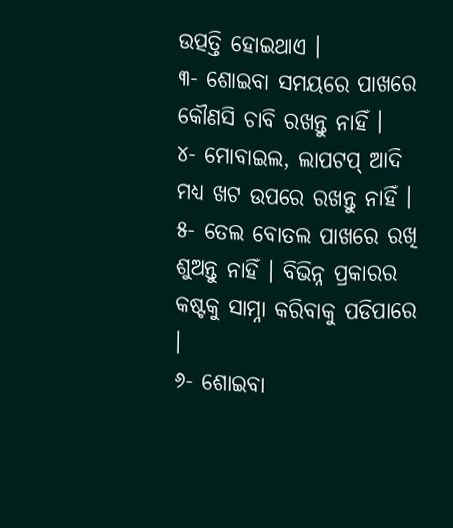ଉତ୍ପତ୍ତି ହୋଇଥାଏ ।
୩- ଶୋଇବା ସମୟରେ ପାଖରେ କୌଣସି ଚାବି ରଖନ୍ତୁ ନାହିଁ ।
୪- ମୋବାଇଲ, ଲାପଟପ୍ ଆଦି ମଧ୍ୟ ଖଟ ଉପରେ ରଖନ୍ତୁ ନାହିଁ ।
୫- ତେଲ ବୋତଲ ପାଖରେ ରଖି ଶୁଅନ୍ତୁ ନାହିଁ । ବିଭିନ୍ନ ପ୍ରକାରର କଷ୍ଟକୁ ସାମ୍ନା କରିବାକୁ ପଡିପାରେ ।
୬- ଶୋଇବା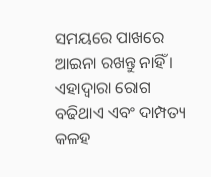ସମୟରେ ପାଖରେ ଆଇନା ରଖନ୍ତୁ ନାହିଁ । ଏହାଦ୍ୱାରା ରୋଗ ବଢିଥାଏ ଏବଂ ଦାମ୍ପତ୍ୟ କଳହ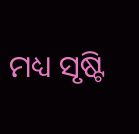ମଧ୍ୟ ସୃଷ୍ଟି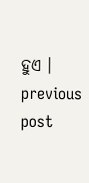ହୁଏ ।
previous post